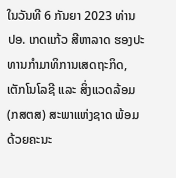ໃນວັນທີ 6 ກັນຍາ 2023 ທ່ານ ປອ. ເກດແກ້ວ ສີຫາລາດ ຮອງປະທານກໍາມາທິການເສດຖະກິດ, ເຕັກໂນໂລຊີ ແລະ ສິ່ງແວດລ້ອມ (ກສຕສ) ສະພາແຫ່ງຊາດ ພ້ອມດ້ວຍຄະນະ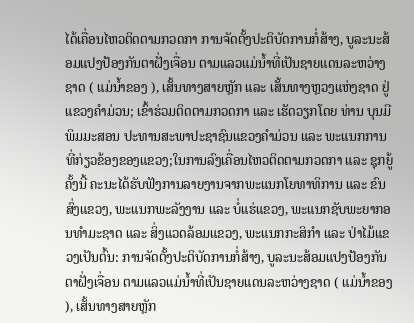ໄດ້ເຄື່ອນໄຫວຕິດຕາມກວດກາ ການຈັດຕັ້ງປະຕິບັດການກໍ່ສ້າງ, ບູລະນະສ້ອມແປງປ້ອງກັນຕາຝັ່ງເຈື່ອນ ຕາມແລວແມ່ນໍ້າທີ່ເປັນຊາຍແດນລະຫວ່າງຊາດ ( ແມ່ນໍ້າຂອງ ), ເສັ້ນທາງສາຍຫຼັກ ແລະ ເສັ້ນທາງຫຼວງແຫ່ງຊາດ ຢູ່ແຂວງຄໍາມ່ວນ; ເຂົ້າຮ່ວມຕິດຕາມກວດກາ ແລະ ເຮັດວຽກໂດຍ ທ່ານ ບຸນມີ ພິມມະສອນ ປະທານສະພາປະຊາຊົນແຂວງຄໍາມ່ວນ ແລະ ພະແນກການທີ່ກ່ຽວຂ້ອງຂອງແຂວງ;ໃນການລົງເຄື່ອນໄຫວຕິດຕາມກວດກາ ແລະ ຊຸກຍູ້ຄັ້ງນີ້ ຄະນະໄດ້ຮັບຟັງການລາຍງານຈາກພະແນກໂຍທາທິການ ແລະ ຂົນສົ່ງແຂວງ, ພະແນກພະລັງງານ ແລະ ບໍ່ແຮ່ແຂວງ, ພະແນກຊັບພະຍາກອນທຳມະຊາດ ແລະ ສິ່ງແວດລ້ອມແຂວງ, ພະແນກກະສິກຳ ແລະ ປ່າໄມ້ແຂວງເປັນຕົ້ນ: ການຈັດຕັ້ງປະຕິບັດການກໍ່ສ້າງ, ບູລະນະສ້ອມແປງປ້ອງກັນຕາຝັ່ງເຈື່ອນ ຕາມແລວແມ່ນໍ້າທີ່ເປັນຊາຍແດນລະຫວ່າງຊາດ ( ແມ່ນໍ້າຂອງ ), ເສັ້ນທາງສາຍຫຼັກ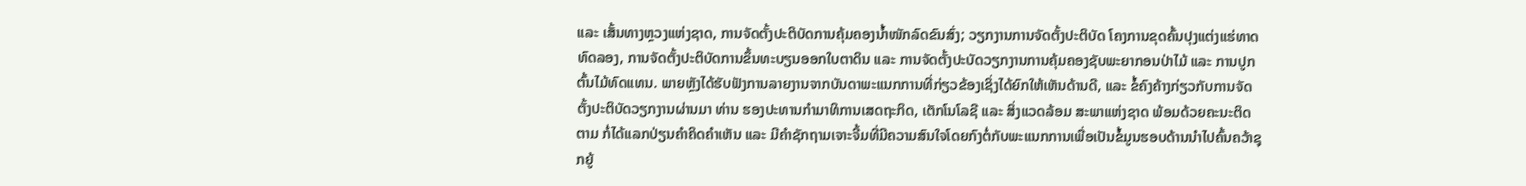ແລະ ເສັ້ນທາງຫຼວງແຫ່ງຊາດ, ການຈັດຕັ້ງປະຕິບັດການຄຸ້ມຄອງນໍ້າໜັກລົດຂົນສົ່ງ; ວຽກງານການຈັດຕັ້ງປະຕິບັດ ໂຄງການຂຸດຄົ້ນປຸງແຕ່ງແຮ່ທາດທົດລອງ, ການຈັດຕັ້ງປະຕິບັດການຂຶ້ນທະບຽນອອກໃບຕາດິນ ແລະ ການຈັດຕັ້ງປະບັດວຽກງານການຄຸ້ມຄອງຊັບພະຍາກອນປ່າໄມ້ ແລະ ການປູກຕົ້ນໄມ້ທົດແທນ. ພາຍຫຼັງໄດ້ຮັບຟັງການລາຍງານຈາກບັນດາພະແນກການທີ່ກ່ຽວຂ້ອງເຊິ່ງໄດ້ຍົກໃຫ້ເຫັນດ້ານດີ, ແລະ ຂໍ້ຄົງຄ້າງກ່ຽວກັບການຈັດຕັ້ງປະຕິບັດວຽກງານຜ່ານມາ ທ່ານ ຮອງປະທານກໍາມາທິການເສດຖະກິດ, ເຕັກໂນໂລຊີ ແລະ ສິ່ງແວດລ້ອມ ສະພາແຫ່ງຊາດ ພ້ອມດ້ວຍຄະນະຕິດຕາມ ກໍ່ໄດ້ແລກປ່ຽນຄໍາຄິດຄໍາເຫັນ ແລະ ມີຄໍາຊັກຖາມເຈາະຈີ້ມທີ່ມີຄວາມສົນໃຈໂດຍກົງຕໍ່ກັບພະແນກການເພື່ອເປັນຂໍ້ມູນຮອບດ້ານນຳໄປຄົ້ນຄວ້າຊຸກຍູ້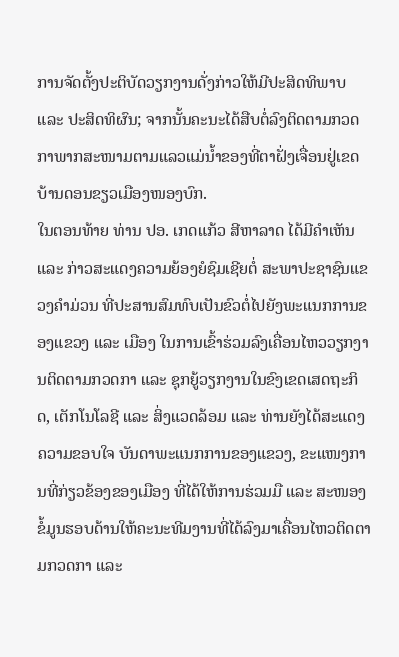ການຈັດຕັ້ງປະຕິບັດວຽກງານດັ່ງກ່າວໃຫ້ມີປະສິດທິພາບ ແລະ ປະສິດທິຜົນ; ຈາກນັ້ນຄະນະໄດ້ສືບຕໍ່ລົງຕິດຕາມກວດກາພາກສະໜາມຕາມແລວແມ່ນໍ້າຂອງທີ່ຕາຝັ່ງເຈື່ອນຢູ່ເຂດບ້ານດອນຂຽວເມືອງໜອງບົກ.
ໃນຕອນທ້າຍ ທ່ານ ປອ. ເກດແກ້ວ ສີຫາລາດ ໄດ້ມີຄໍາເຫັນ ແລະ ກ່າວສະແດງຄວາມຍ້ອງຍໍຊົມເຊີຍຕໍ່ ສະພາປະຊາຊົນແຂວງຄໍາມ່ວນ ທີ່ປະສານສົມທົບເປັນຂົວຕໍ່ໄປຍັງພະແນກການຂອງແຂວງ ແລະ ເມືອງ ໃນການເຂົ້າຮ່ວມລົງເຄື່ອນໄຫວວຽກງານຕິດຕາມກວດກາ ແລະ ຊຸກຍູ້ວຽກງານໃນຂົງເຂດເສດຖະກິດ, ເຕັກໂນໂລຊີ ແລະ ສິ່ງແວດລ້ອມ ແລະ ທ່ານຍັງໄດ້ສະແດງຄວາມຂອບໃຈ ບັນດາພະແນກການຂອງແຂວງ, ຂະແໜງການທີ່ກ່ຽວຂ້ອງຂອງເມືອງ ທີ່ໄດ້ໃຫ້ການຮ່ວມມື ແລະ ສະໜອງຂໍ້ມູນຮອບດ້ານໃຫ້ຄະນະທີມງານທີ່ໄດ້ລົງມາເຄື່ອນໄຫວຕິດຕາມກວດກາ ແລະ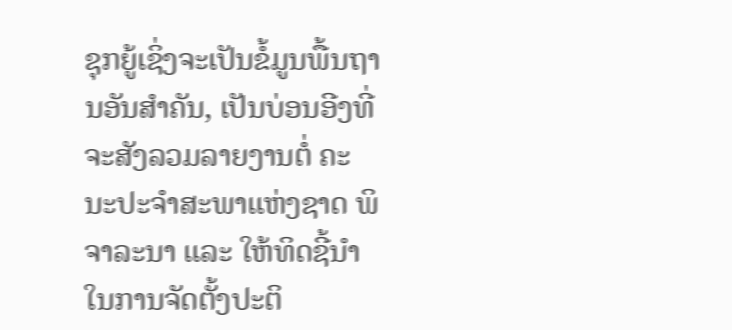ຊຸກຍູ້ເຊິ່ງຈະເປັນຂໍ້ມູນພື້ນຖານອັນສຳຄັນ, ເປັນບ່ອນອີງທີ່ຈະສັງລວມລາຍງານຕໍ່ ຄະນະປະຈໍາສະພາແຫ່ງຊາດ ພິຈາລະນາ ແລະ ໃຫ້ທິດຊີ້ນໍາໃນການຈັດຕັ້ງປະຕິ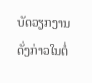ບັດວຽກງານດັ່ງກ່າວໃນຕໍ່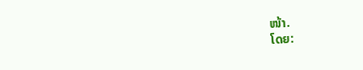ໜ້າ.
ໂດຍ: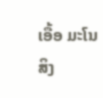ເອື້ອ ມະໂນສິງ